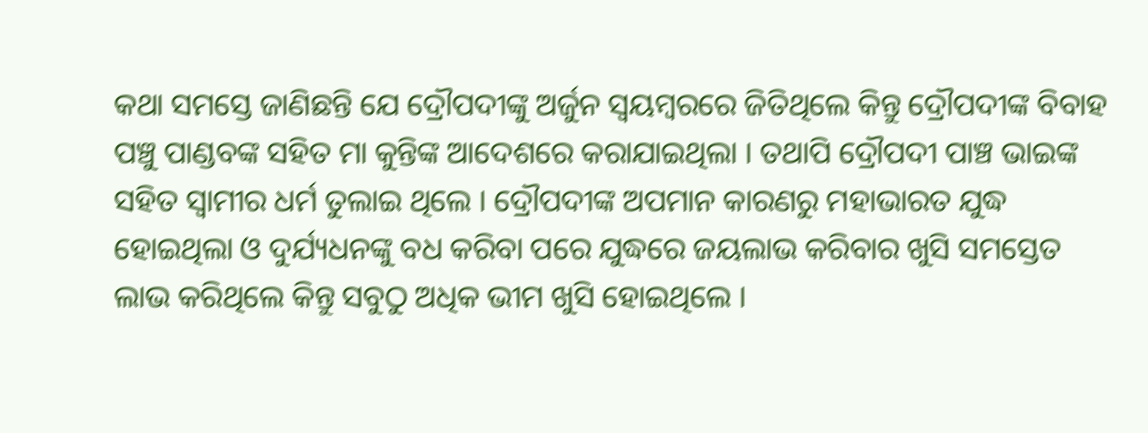କଥା ସମସ୍ତେ ଜାଣିଛନ୍ତି ଯେ ଦ୍ରୌପଦୀଙ୍କୁ ଅର୍ଜୁନ ସ୍ଵୟମ୍ବରରେ ଜିତିଥିଲେ କିନ୍ତୁ ଦ୍ରୌପଦୀଙ୍କ ବିବାହ ପଞ୍ଚୁ ପାଣ୍ଡବଙ୍କ ସହିତ ମା କୁନ୍ତିଙ୍କ ଆଦେଶରେ କରାଯାଇଥିଲା । ତଥାପି ଦ୍ରୌପଦୀ ପାଞ୍ଚ ଭାଇଙ୍କ ସହିତ ସ୍ୱାମୀର ଧର୍ମ ତୁଲାଇ ଥିଲେ । ଦ୍ରୌପଦୀଙ୍କ ଅପମାନ କାରଣରୁ ମହାଭାରତ ଯୁଦ୍ଧ ହୋଇଥିଲା ଓ ଦୁର୍ଯ୍ୟଧନଙ୍କୁ ବଧ କରିବା ପରେ ଯୁଦ୍ଧରେ ଜୟଲାଭ କରିବାର ଖୁସି ସମସ୍ତେତ ଲାଭ କରିଥିଲେ କିନ୍ତୁ ସବୁଠୁ ଅଧିକ ଭୀମ ଖୁସି ହୋଇଥିଲେ ।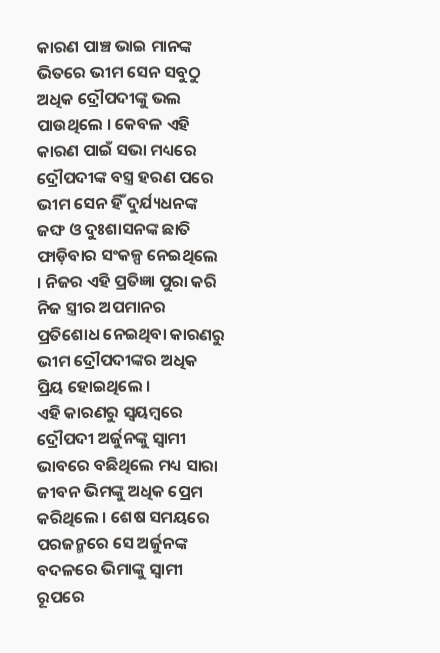କାରଣ ପାଞ୍ଚ ଭାଇ ମାନଙ୍କ ଭିତରେ ଭୀମ ସେନ ସବୁଠୁ ଅଧିକ ଦ୍ରୌପଦୀଙ୍କୁ ଭଲ ପାଉଥିଲେ । କେବଳ ଏହି କାରଣ ପାଇଁ ସଭା ମଧ୍ୟରେ ଦ୍ରୌପଦୀଙ୍କ ବସ୍ତ୍ର ହରଣ ପରେ ଭୀମ ସେନ ହିଁ ଦୁର୍ଯ୍ୟଧନଙ୍କ ଜଙ୍ଘ ଓ ଦୁଃଶାସନଙ୍କ ଛାତି ଫାଡ଼ିବାର ସଂକଳ୍ପ ନେଇଥିଲେ । ନିଜର ଏହି ପ୍ରତିଜ୍ଞା ପୁରା କରି ନିଜ ସ୍ତ୍ରୀର ଅପମାନର ପ୍ରତିଶୋଧ ନେଇଥିବା କାରଣରୁ ଭୀମ ଦ୍ରୌପଦୀଙ୍କର ଅଧିକ ପ୍ରିୟ ହୋଇଥିଲେ ।
ଏହି କାରଣରୁ ସ୍ୱୟମ୍ବରେ ଦ୍ରୌପଦୀ ଅର୍ଜୁନଙ୍କୁ ସ୍ବାମୀ ଭାବରେ ବଛିଥିଲେ ମଧ୍ୟ ସାରା ଜୀବନ ଭିମଙ୍କୁ ଅଧିକ ପ୍ରେମ କରିଥିଲେ । ଶେଷ ସମୟରେ ପରଜନ୍ମରେ ସେ ଅର୍ଜୁନଙ୍କ ବଦଳରେ ଭିମାଙ୍କୁ ସ୍ବାମୀ ରୂପରେ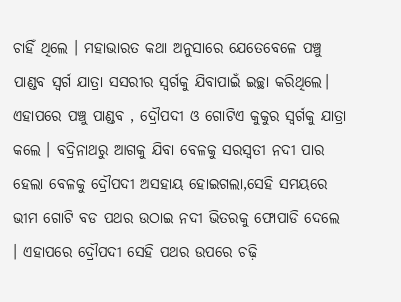ଚାହିଁ ଥିଲେ । ମହାଭାରତ କଥା ଅନୁସାରେ ଯେତେବେଳେ ପଞ୍ଚୁ ପାଣ୍ଡବ ସ୍ବର୍ଗ ଯାତ୍ରା ସସରୀର ସ୍ବର୍ଗକୁ ଯିବାପାଇଁ ଇଚ୍ଛା କରିଥିଲେ। ଏହାପରେ ପଞ୍ଚୁ ପାଣ୍ଡବ , ଦ୍ରୌପଦୀ ଓ ଗୋଟିଏ କୁକୁର ସ୍ୱର୍ଗକୁ ଯାତ୍ରା କଲେ । ବଦ୍ରିନାଥରୁ ଆଗକୁ ଯିବା ବେଳକୁ ସରସ୍ଵତୀ ନଦୀ ପାର ହେଲା ବେଳକୁ ଦ୍ରୌପଦୀ ଅସହାୟ ହୋଇଗଲା,ସେହି ସମୟରେ ଭୀମ ଗୋଟି ବଡ ପଥର ଉଠାଇ ନଦୀ ଭିତରକୁ ଫୋପାଡି ଦେଲେ । ଏହାପରେ ଦ୍ରୌପଦୀ ସେହି ପଥର ଉପରେ ଚଢ଼ି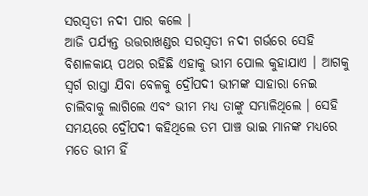ସରସ୍ଵତୀ ନଦୀ ପାର କଲେ ।
ଆଜି ପର୍ଯ୍ୟନ୍ତ ଉତ୍ତରାଖଣ୍ଡର ସରସ୍ଵତୀ ନଦୀ ଗର୍ଭରେ ସେହି ବିଶାଳକାୟ ପଥର ରହିଛି ଏହାକୁ ଭୀମ ପୋଲ କୁହାଯାଏ । ଆଗକୁ ସ୍ବର୍ଗ ରାସ୍ତା ଯିବା ବେଳକୁ ଦ୍ରୌପଦୀ ଭୀମଙ୍କ ସାହାରା ନେଇ ଚାଲିବାକୁ ଲାଗିଲେ ଏବଂ ଭୀମ ମଧ୍ୟ ତାଙ୍କୁ ସମ୍ଭାଳିଥିଲେ । ସେହି ସମୟରେ ଦ୍ରୌପଦୀ କହିଥିଲେ ତମ ପାଞ୍ଚ ଭାଇ ମାନଙ୍କ ମଧ୍ୟରେ ମତେ ଭୀମ ହିଁ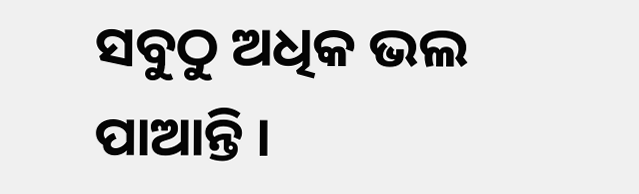ସବୁଠୁ ଅଧିକ ଭଲ ପାଆନ୍ତି ।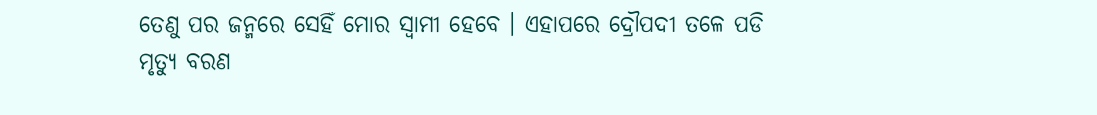ତେଣୁ ପର ଜନ୍ମରେ ସେହିଁ ମୋର ସ୍ବାମୀ ହେବେ । ଏହାପରେ ଦ୍ରୌପଦୀ ତଳେ ପଡି ମୃତ୍ୟୁ ବରଣ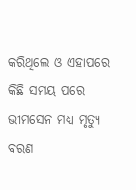କରିଥିଲେ ଓ ଏହାପରେ କିଛି ସମୟ ପରେ ଭୀମସେନ ମଧ୍ୟ ମୃତ୍ୟୁ ବରଣ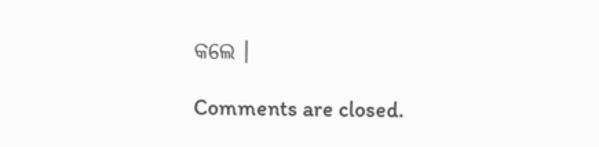କଲେ ।

Comments are closed.